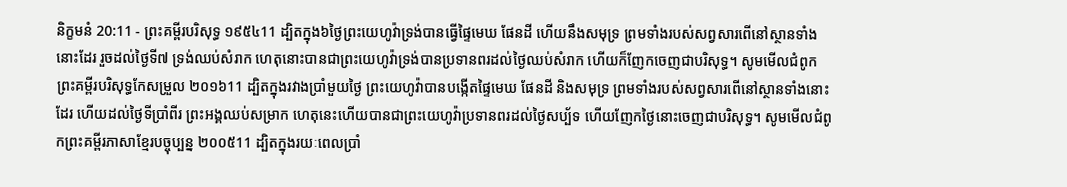និក្ខមនំ 20:11 - ព្រះគម្ពីរបរិសុទ្ធ ១៩៥៤11 ដ្បិតក្នុង៦ថ្ងៃព្រះយេហូវ៉ាទ្រង់បានធ្វើផ្ទៃមេឃ ផែនដី ហើយនឹងសមុទ្រ ព្រមទាំងរបស់សព្វសារពើនៅស្ថានទាំងនោះដែរ រួចដល់ថ្ងៃទី៧ ទ្រង់ឈប់សំរាក ហេតុនោះបានជាព្រះយេហូវ៉ាទ្រង់បានប្រទានពរដល់ថ្ងៃឈប់សំរាក ហើយក៏ញែកចេញជាបរិសុទ្ធ។ សូមមើលជំពូកព្រះគម្ពីរបរិសុទ្ធកែសម្រួល ២០១៦11 ដ្បិតក្នុងរវាងប្រាំមួយថ្ងៃ ព្រះយេហូវ៉ាបានបង្កើតផ្ទៃមេឃ ផែនដី និងសមុទ្រ ព្រមទាំងរបស់សព្វសារពើនៅស្ថានទាំងនោះដែរ ហើយដល់ថ្ងៃទីប្រាំពីរ ព្រះអង្គឈប់សម្រាក ហេតុនេះហើយបានជាព្រះយេហូវ៉ាប្រទានពរដល់ថ្ងៃសប្ប័ទ ហើយញែកថ្ងៃនោះចេញជាបរិសុទ្ធ។ សូមមើលជំពូកព្រះគម្ពីរភាសាខ្មែរបច្ចុប្បន្ន ២០០៥11 ដ្បិតក្នុងរយៈពេលប្រាំ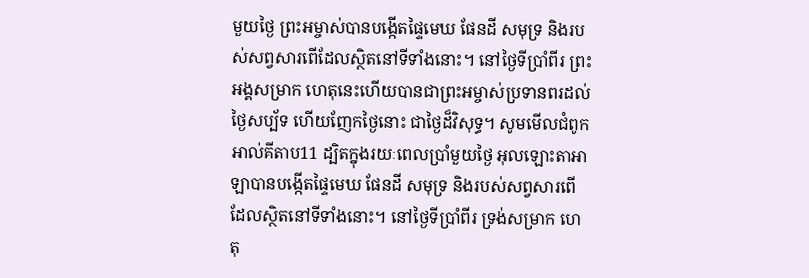មួយថ្ងៃ ព្រះអម្ចាស់បានបង្កើតផ្ទៃមេឃ ផែនដី សមុទ្រ និងរបស់សព្វសារពើដែលស្ថិតនៅទីទាំងនោះ។ នៅថ្ងៃទីប្រាំពីរ ព្រះអង្គសម្រាក ហេតុនេះហើយបានជាព្រះអម្ចាស់ប្រទានពរដល់ថ្ងៃសប្ប័ទ ហើយញែកថ្ងៃនោះ ជាថ្ងៃដ៏វិសុទ្ធ។ សូមមើលជំពូកអាល់គីតាប11 ដ្បិតក្នុងរយៈពេលប្រាំមួយថ្ងៃ អុលឡោះតាអាឡាបានបង្កើតផ្ទៃមេឃ ផែនដី សមុទ្រ និងរបស់សព្វសារពើដែលស្ថិតនៅទីទាំងនោះ។ នៅថ្ងៃទីប្រាំពីរ ទ្រង់សម្រាក ហេតុ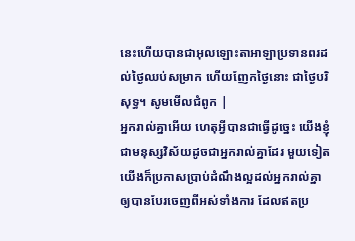នេះហើយបានជាអុលឡោះតាអាឡាប្រទានពរដល់ថ្ងៃឈប់សម្រាក ហើយញែកថ្ងៃនោះ ជាថ្ងៃបរិសុទ្ធ។ សូមមើលជំពូក |
អ្នករាល់គ្នាអើយ ហេតុអ្វីបានជាធ្វើដូច្នេះ យើងខ្ញុំជាមនុស្សវិស័យដូចជាអ្នករាល់គ្នាដែរ មួយទៀត យើងក៏ប្រកាសប្រាប់ដំណឹងល្អដល់អ្នករាល់គ្នា ឲ្យបានបែរចេញពីអស់ទាំងការ ដែលឥតប្រ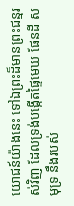យោជន៍យ៉ាងនេះ ទៅឯព្រះដ៏មានព្រះជន្មរស់វិញ ដែលទ្រង់បង្កើតផ្ទៃមេឃ ផែនដី សមុទ្រ នឹងរបស់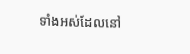ទាំងអស់ដែលនៅ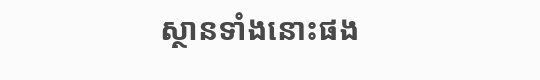ស្ថានទាំងនោះផង